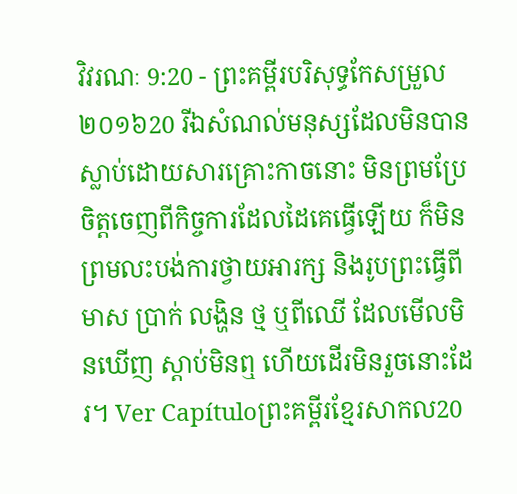វិវរណៈ 9:20 - ព្រះគម្ពីរបរិសុទ្ធកែសម្រួល ២០១៦20 រីឯសំណល់មនុស្សដែលមិនបានស្លាប់ដោយសារគ្រោះកាចនោះ មិនព្រមប្រែចិត្តចេញពីកិច្ចការដែលដៃគេធ្វើឡើយ ក៏មិនព្រមលះបង់ការថ្វាយអារក្ស និងរូបព្រះធ្វើពីមាស ប្រាក់ លង្ហិន ថ្ម ឬពីឈើ ដែលមើលមិនឃើញ ស្តាប់មិនឮ ហើយដើរមិនរួចនោះដែរ។ Ver Capítuloព្រះគម្ពីរខ្មែរសាកល20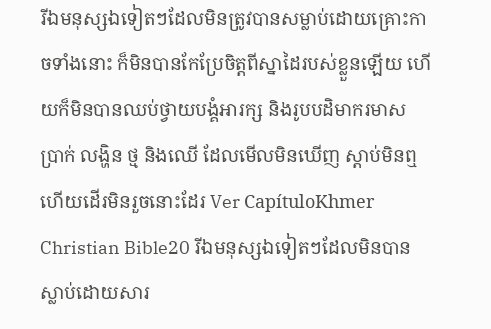រីឯមនុស្សឯទៀតៗដែលមិនត្រូវបានសម្លាប់ដោយគ្រោះកាចទាំងនោះ ក៏មិនបានកែប្រែចិត្តពីស្នាដៃរបស់ខ្លួនឡើយ ហើយក៏មិនបានឈប់ថ្វាយបង្គំអារក្ស និងរូបបដិមាករមាស ប្រាក់ លង្ហិន ថ្ម និងឈើ ដែលមើលមិនឃើញ ស្ដាប់មិនឮ ហើយដើរមិនរួចនោះដែរ Ver CapítuloKhmer Christian Bible20 រីឯមនុស្សឯទៀតៗដែលមិនបានស្លាប់ដោយសារ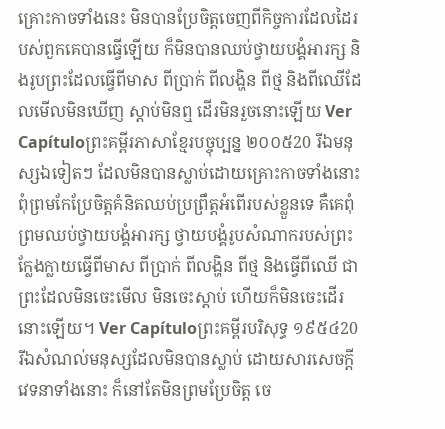គ្រោះកាចទាំងនេះ មិនបានប្រែចិត្ដចេញពីកិច្ចការដែលដៃរបស់ពួកគេបានធ្វើឡើយ ក៏មិនបានឈប់ថ្វាយបង្គំអារក្ស និងរូបព្រះដែលធ្វើពីមាស ពីប្រាក់ ពីលង្ហិន ពីថ្ម និងពីឈើដែលមើលមិនឃើញ ស្ដាប់មិនឮ ដើរមិនរួចនោះឡើយ Ver Capítuloព្រះគម្ពីរភាសាខ្មែរបច្ចុប្បន្ន ២០០៥20 រីឯមនុស្សឯទៀតៗ ដែលមិនបានស្លាប់ដោយគ្រោះកាចទាំងនោះ ពុំព្រមកែប្រែចិត្តគំនិតឈប់ប្រព្រឹត្តអំពើរបស់ខ្លួនទេ គឺគេពុំព្រមឈប់ថ្វាយបង្គំអារក្ស ថ្វាយបង្គំរូបសំណាករបស់ព្រះក្លែងក្លាយធ្វើពីមាស ពីប្រាក់ ពីលង្ហិន ពីថ្ម និងធ្វើពីឈើ ជាព្រះដែលមិនចេះមើល មិនចេះស្ដាប់ ហើយក៏មិនចេះដើរនោះឡើយ។ Ver Capítuloព្រះគម្ពីរបរិសុទ្ធ ១៩៥៤20 រីឯសំណល់មនុស្សដែលមិនបានស្លាប់ ដោយសារសេចក្ដីវេទនាទាំងនោះ ក៏នៅតែមិនព្រមប្រែចិត្ត ចេ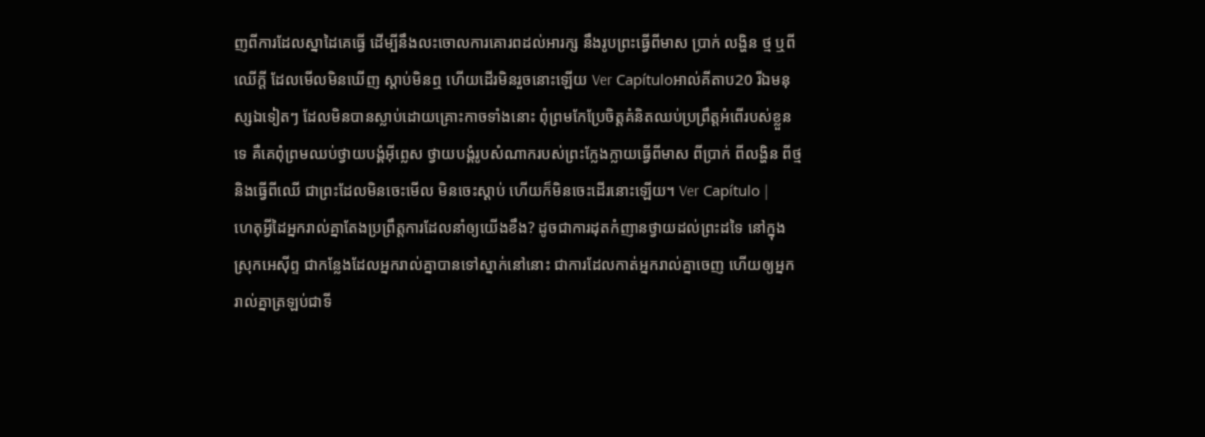ញពីការដែលស្នាដៃគេធ្វើ ដើម្បីនឹងលះចោលការគោរពដល់អារក្ស នឹងរូបព្រះធ្វើពីមាស ប្រាក់ លង្ហិន ថ្ម ឬពីឈើក្តី ដែលមើលមិនឃើញ ស្តាប់មិនឮ ហើយដើរមិនរួចនោះឡើយ Ver Capítuloអាល់គីតាប20 រីឯមនុស្សឯទៀតៗ ដែលមិនបានស្លាប់ដោយគ្រោះកាចទាំងនោះ ពុំព្រមកែប្រែចិត្ដគំនិតឈប់ប្រព្រឹត្ដអំពើរបស់ខ្លួនទេ គឺគេពុំព្រមឈប់ថ្វាយបង្គំអ៊ីព្លេស ថ្វាយបង្គំរូបសំណាករបស់ព្រះក្លែងក្លាយធ្វើពីមាស ពីប្រាក់ ពីលង្ហិន ពីថ្ម និងធ្វើពីឈើ ជាព្រះដែលមិនចេះមើល មិនចេះស្ដាប់ ហើយក៏មិនចេះដើរនោះឡើយ។ Ver Capítulo |
ហេតុអ្វីដៃអ្នករាល់គ្នាតែងប្រព្រឹត្តការដែលនាំឲ្យយើងខឹង? ដូចជាការដុតកំញានថ្វាយដល់ព្រះដទៃ នៅក្នុងស្រុកអេស៊ីព្ទ ជាកន្លែងដែលអ្នករាល់គ្នាបានទៅស្នាក់នៅនោះ ជាការដែលកាត់អ្នករាល់គ្នាចេញ ហើយឲ្យអ្នករាល់គ្នាត្រឡប់ជាទី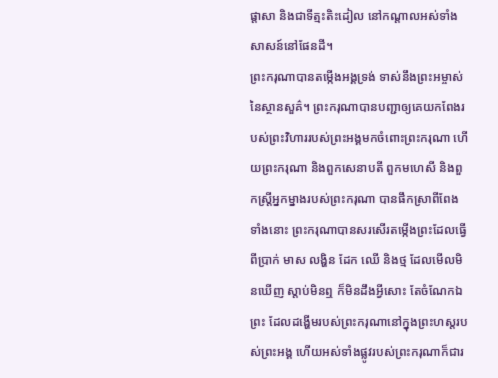ផ្ដាសា និងជាទីត្មះតិះដៀល នៅកណ្ដាលអស់ទាំងសាសន៍នៅផែនដី។
ព្រះករុណាបានតម្កើងអង្គទ្រង់ ទាស់នឹងព្រះអម្ចាស់នៃស្ថានសួគ៌។ ព្រះករុណាបានបញ្ជាឲ្យគេយកពែងរបស់ព្រះវិហាររបស់ព្រះអង្គមកចំពោះព្រះករុណា ហើយព្រះករុណា និងពួកសេនាបតី ពួកមហេសី និងពួកស្ដ្រីអ្នកម្នាងរបស់ព្រះករុណា បានផឹកស្រាពីពែងទាំងនោះ ព្រះករុណាបានសរសើរតម្កើងព្រះដែលធ្វើពីប្រាក់ មាស លង្ហិន ដែក ឈើ និងថ្ម ដែលមើលមិនឃើញ ស្តាប់មិនឮ ក៏មិនដឹងអ្វីសោះ តែចំណែកឯព្រះ ដែលដង្ហើមរបស់ព្រះករុណានៅក្នុងព្រះហស្តរបស់ព្រះអង្គ ហើយអស់ទាំងផ្លូវរបស់ព្រះករុណាក៏ជារ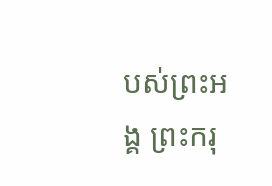បស់ព្រះអង្គ ព្រះករុ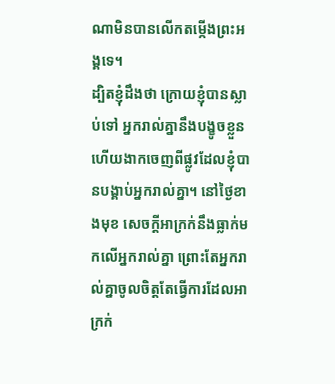ណាមិនបានលើកតម្កើងព្រះអង្គទេ។
ដ្បិតខ្ញុំដឹងថា ក្រោយខ្ញុំបានស្លាប់ទៅ អ្នករាល់គ្នានឹងបង្ខូចខ្លួន ហើយងាកចេញពីផ្លូវដែលខ្ញុំបានបង្គាប់អ្នករាល់គ្នា។ នៅថ្ងៃខាងមុខ សេចក្ដីអាក្រក់នឹងធ្លាក់មកលើអ្នករាល់គ្នា ព្រោះតែអ្នករាល់គ្នាចូលចិត្តតែធ្វើការដែលអាក្រក់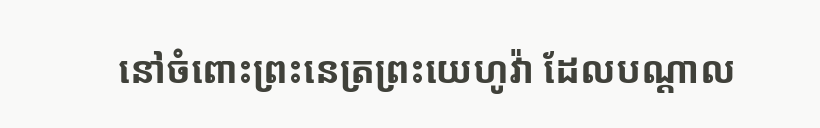នៅចំពោះព្រះនេត្រព្រះយេហូវ៉ា ដែលបណ្ដាល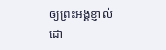ឲ្យព្រះអង្គខ្ញាល់ ដោ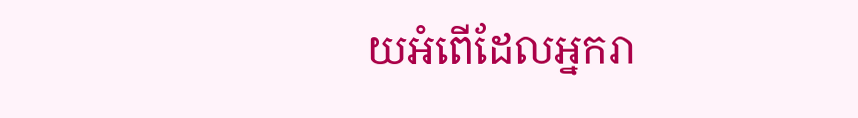យអំពើដែលអ្នករា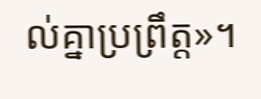ល់គ្នាប្រព្រឹត្ត»។